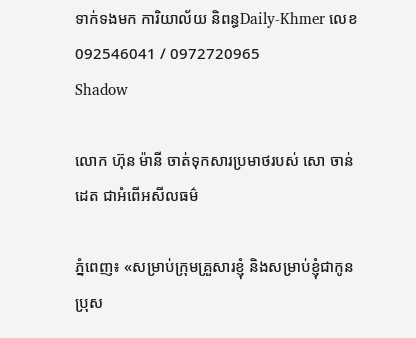ទាក់ទងមក ការិយាល័យ និពន្ធDaily-Khmer លេខ 092546041 / 0972720965
Shadow

លោក ហ៊ុន ម៉ានី ចាត់ទុកសារប្រមាថរបស់ សោ ចាន់ដេត ជាអំពើអសីលធម៌

ភ្នំពេញ៖ «សម្រាប់ក្រុមគ្រួសារខ្ញុំ និងសម្រាប់ខ្ញុំជាកូនប្រុស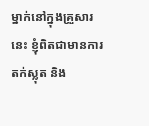ម្នាក់នៅក្នុងគ្រួសារនេះ ខ្ញុំពិតជាមានការតក់ស្លុត និង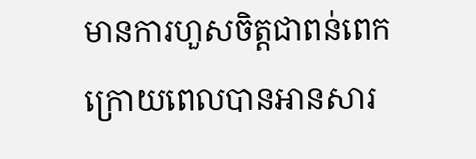មានការហួសចិត្តជាពន់ពេក ក្រោយពេលបានអានសារ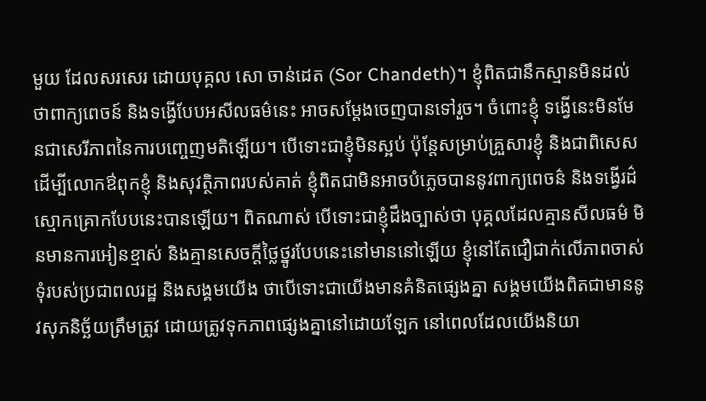មួយ ដែលសរសេរ ដោយបុគ្គល សោ ចាន់ដេត (Sor Chandeth)។ ខ្ញុំពិតជានឹកស្មានមិនដល់ ថាពាក្យពេចន៍ និងទង្វើបែបអសីលធម៌នេះ អាចសម្តែងចេញបានទៅរួច។ ចំពោះខ្ញុំ ទង្វើនេះមិនមែនជាសេរីភាពនៃការបញ្ចេញមតិឡើយ។ បើទោះជាខ្ញុំមិនស្អប់ ប៉ុន្តែសម្រាប់គ្រួសារខ្ញុំ និងជាពិសេសដើម្បីលោកឳពុកខ្ញុំ និងសុវត្ថិភាពរបស់គាត់ ខ្ញុំពិតជាមិនអាចបំភ្លេចបាននូវពាក្យពេចន៌ និងទង្វើរដ៌ស្មោកគ្រោកបែបនេះបានឡើយ។ ពិតណាស់ បើទោះជាខ្ញុំដឹងច្បាស់ថា បុគ្គលដែលគ្មានសីលធម៌ មិនមានការអៀនខ្មាស់ និងគ្មានសេចក្តីថ្លៃថ្នូរបែបនេះនៅមាននៅឡើយ ខ្ញុំនៅតែជឿជាក់លើភាពចាស់ទុំរបស់ប្រជាពលរដ្ឋ និងសង្គមយើង ថាបើទោះជាយើងមានគំនិតផ្សេងគ្នា សង្គមយើងពិតជាមាននូវសុភនិច្ឆ័យត្រឹមត្រូវ ដោយត្រូវទុកភាពផ្សេងគ្នានៅដោយឡែក នៅពេលដែលយើងនិយា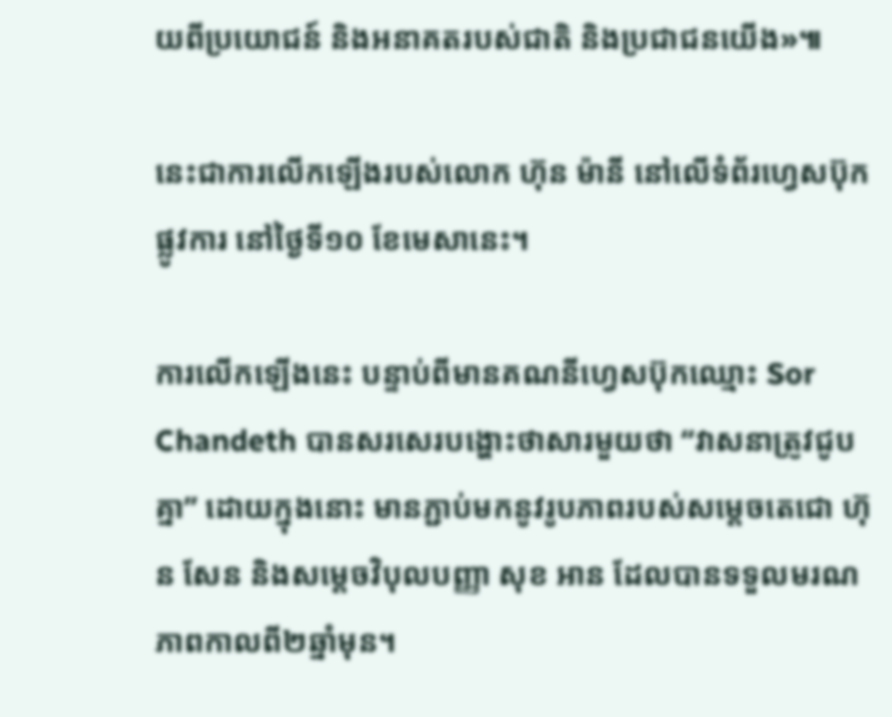យពីប្រយោជន៍ និងអនាគតរបស់ជាតិ និងប្រជាជនយើង»៕

នេះជាការលើកឡើងរបស់លោក ហ៊ុន ម៉ានី នៅលើទំព័រហ្វេសប៊ុកផ្លូវការ នៅថ្ងៃទី១០ ខែមេសានេះ។

ការលើកឡើងនេះ បន្ទាប់ពីមានគណនីហ្វេសប៊ុកឈ្មោះ Sor Chandeth បានសរសេរបង្ហោះថាសារមួយថា “វាសនាត្រូវជូបគ្នា” ដោយក្នុងនោះ មានភ្ជាប់មកនូវរូបភាពរបស់សម្តេចតេជោ ហ៊ុន សែន និងសម្តេចវិបុលបញ្ញា សុខ អាន ដែលបានទទួលមរណភាពកាលពី២ឆ្នាំមុន។